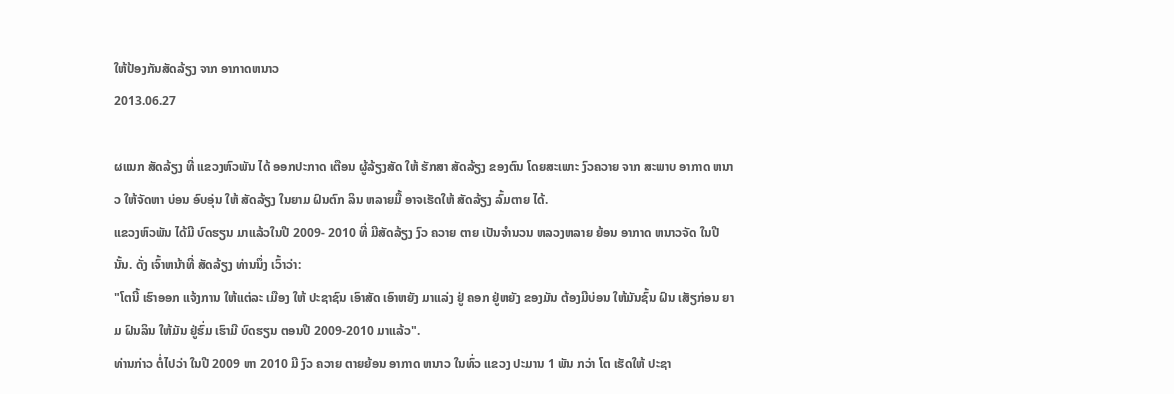ໃຫ້ປ້ອງກັນສັດລ້ຽງ ຈາກ ອາກາດຫນາວ
2013.06.27

ຜແນກ ສັດລ້ຽງ ທີ່ ແຂວງຫົວພັນ ໄດ້ ອອກປະກາດ ເຕືອນ ຜູ້ລ້ຽງສັດ ໃຫ້ ຮັກສາ ສັດລ້ຽງ ຂອງຕົນ ໂດຍສະເພາະ ງົວຄວາຍ ຈາກ ສະພາບ ອາກາດ ຫນາວ ໃຫ້ຈັດຫາ ບ່ອນ ອົບອຸ່ນ ໃຫ້ ສັດລ້ຽງ ໃນຍາມ ຝົນຕົກ ລິນ ຫລາຍມື້ ອາຈເຮັດໃຫ້ ສັດລ້ຽງ ລົ້ມຕາຍ ໄດ້.
ແຂວງຫົວພັນ ໄດ້ມີ ບົດຮຽນ ມາແລ້ວໃນປີ 2009- 2010 ທີ່ ມີສັດລ້ຽງ ງົວ ຄວາຍ ຕາຍ ເປັນຈຳນວນ ຫລວງຫລາຍ ຍ້ອນ ອາກາດ ຫນາວຈັດ ໃນປີ ນັ້ນ. ດັ່ງ ເຈົ້າຫນ້າທີ່ ສັດລ້ຽງ ທ່ານນຶ່ງ ເວົ້າວ່າ:
"ໂຕນີ້ ເຮົາອອກ ແຈ້ງການ ໃຫ້ແຕ່ລະ ເມືອງ ໃຫ້ ປະຊາຊົນ ເອົາສັດ ເອົາຫຍັງ ມາແລ່ງ ຢູ່ ຄອກ ຢູ່ຫຍັງ ຂອງມັນ ຕ້ອງມີບ່ອນ ໃຫ້ມັນຊົ້ນ ຝົນ ເສັຽກ່ອນ ຍາມ ຝົນລິນ ໃຫ້ມັນ ຢູ່ຮົ່ມ ເຮົາມີ ບົດຮຽນ ຕອນປີ 2009-2010 ມາແລ້ວ".
ທ່ານກ່າວ ຕໍ່ໄປວ່າ ໃນປີ 2009 ຫາ 2010 ມີ ງົວ ຄວາຍ ຕາຍຍ້ອນ ອາກາດ ຫນາວ ໃນທົ່ວ ແຂວງ ປະມານ 1 ພັນ ກວ່າ ໂຕ ເຮັດໃຫ້ ປະຊາ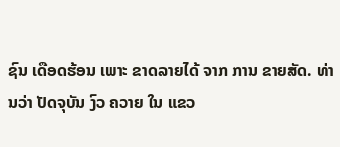ຊົນ ເດືອດຮ້ອນ ເພາະ ຂາດລາຍໄດ້ ຈາກ ການ ຂາຍສັດ. ທ່ານວ່າ ປັດຈຸບັນ ງົວ ຄວາຍ ໃນ ແຂວ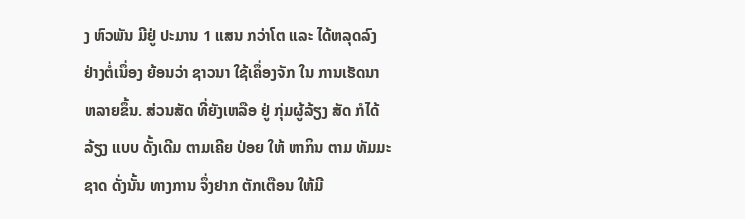ງ ຫົວພັນ ມີຢູ່ ປະມານ 1 ແສນ ກວ່າໂຕ ແລະ ໄດ້ຫລຸດລົງ ຢ່າງຕໍ່ເນຶ່ອງ ຍ້ອນວ່າ ຊາວນາ ໃຊ້ເຄຶ່ອງຈັກ ໃນ ການເຮັດນາ ຫລາຍຂຶ້ນ. ສ່ວນສັດ ທີ່ຍັງເຫລືອ ຢູ່ ກຸ່ມຜູ້ລ້ຽງ ສັດ ກໍໄດ້ລ້ຽງ ແບບ ດັ້ງເດີມ ຕາມເຄີຍ ປ່ອຍ ໃຫ້ ຫາກິນ ຕາມ ທັມມະຊາດ ດັ່ງນັ້ນ ທາງການ ຈຶ່ງຢາກ ຕັກເຕືອນ ໃຫ້ມີ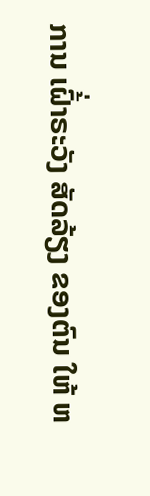ການ ເຝົ້່າຣະວັງ ສັດລ້ຽງ ຂອງຕົນ ໃຫ້ ຫ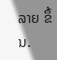ລາຍ ຂຶ້ນ.